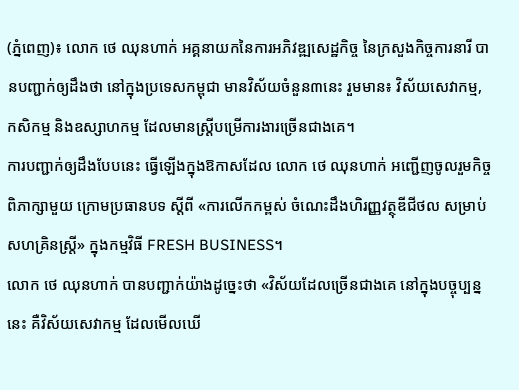(ភ្នំពេញ)៖ លោក ថេ ឈុនហាក់ អគ្គនាយកនៃការអភិវឌ្ឍសេដ្ឋកិច្ច នៃក្រសួងកិច្ចការនារី បានបញ្ជាក់ឲ្យដឹងថា នៅក្នុងប្រទេសកម្ពុជា មានវិស័យចំនួន៣នេះ រួមមាន៖ វិស័យសេវាកម្ម, កសិកម្ម និងឧស្សាហកម្ម ដែលមានស្ដ្រីបម្រើការងារច្រើនជាងគេ។
ការបញ្ជាក់ឲ្យដឹងបែបនេះ ធ្វើឡើងក្នុងឱកាសដែល លោក ថេ ឈុនហាក់ អញ្ជើញចូលរួមកិច្ចពិភាក្សាមួយ ក្រោមប្រធានបទ ស្តីពី «ការលើកកម្ពស់ ចំណេះដឹងហិរញ្ញវត្ថុឌីជីថល សម្រាប់សហគ្រិនស្រ្តី» ក្នុងកម្មវិធី FRESH BUSINESS។
លោក ថេ ឈុនហាក់ បានបញ្ជាក់យ៉ាងដូច្នេះថា «វិស័យដែលច្រើនជាងគេ នៅក្នុងបច្ចុប្បន្ននេះ គឺវិស័យសេវាកម្ម ដែលមើលឃើ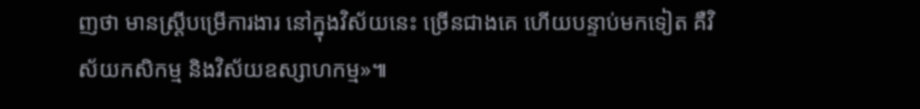ញថា មានស្ដ្រីបម្រើការងារ នៅក្នុងវិស័យនេះ ច្រើនជាងគេ ហើយបន្ទាប់មកទៀត គឺវិស័យកសិកម្ម និងវិស័យឧស្សាហកម្ម»៕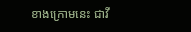ខាងក្រោមនេះ ជាវី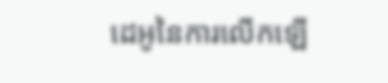ដេអូនៃការលើកឡើ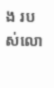ង របស់លោ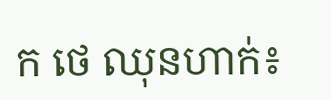ក ថេ ឈុនហាក់៖